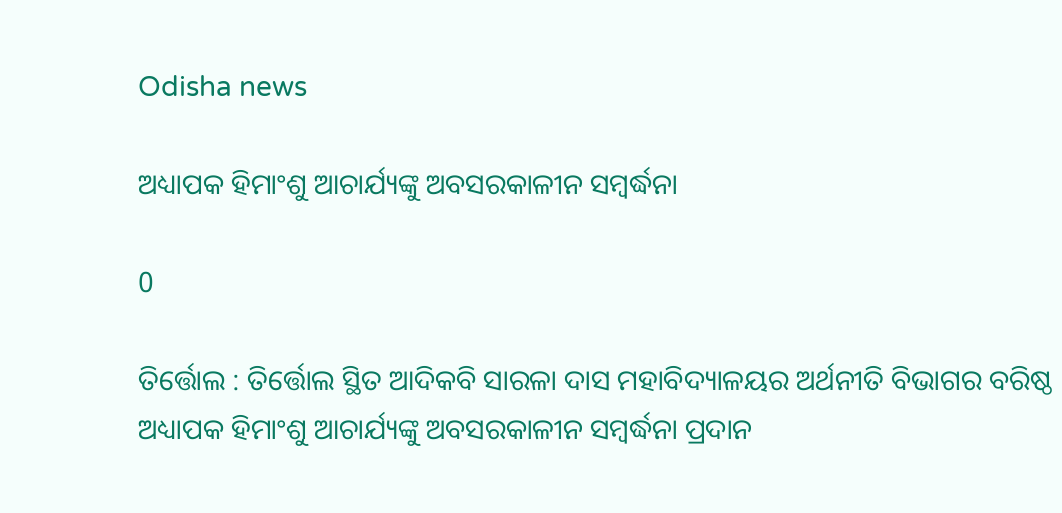Odisha news

ଅଧ୍ୟାପକ ହିମାଂଶୁ ଆଚାର୍ଯ୍ୟଙ୍କୁ ଅବସରକାଳୀନ ସମ୍ବର୍ଦ୍ଧନା

0

ତିର୍ତ୍ତୋଲ : ତିର୍ତ୍ତୋଲ ସ୍ଥିତ ଆଦିକବି ସାରଳା ଦାସ ମହାବିଦ୍ୟାଳୟର ଅର୍ଥନୀତି ବିଭାଗର ବରିଷ୍ଠ ଅଧ୍ୟାପକ ହିମାଂଶୁ ଆଚାର୍ଯ୍ୟଙ୍କୁ ଅବସରକାଳୀନ ସମ୍ବର୍ଦ୍ଧନା ପ୍ରଦାନ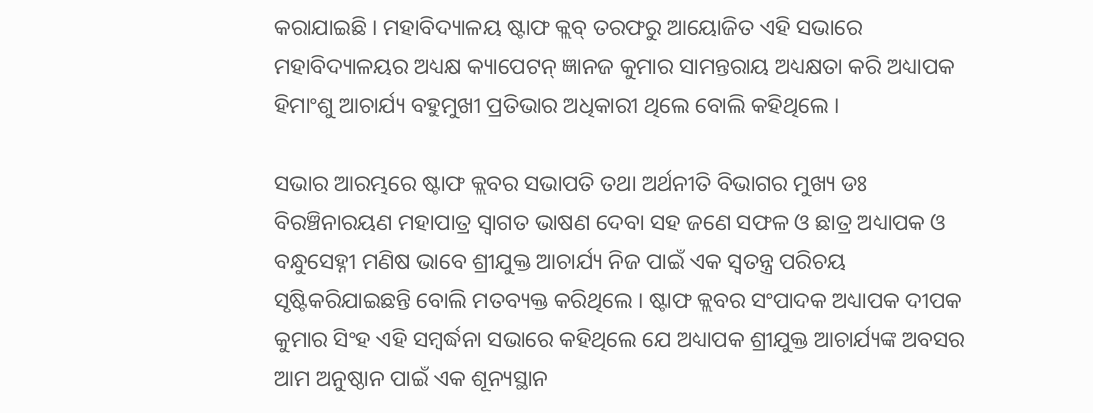କରାଯାଇଛି । ମହାବିଦ୍ୟାଳୟ ଷ୍ଟାଫ କ୍ଲବ୍ ତରଫରୁ ଆୟୋଜିତ ଏହି ସଭାରେ ମହାବିଦ୍ୟାଳୟର ଅଧ୍ୟକ୍ଷ କ୍ୟାପେଟନ୍ ଜ୍ଞାନଜ କୁମାର ସାମନ୍ତରାୟ ଅଧ୍ୟକ୍ଷତା କରି ଅଧ୍ୟାପକ ହିମାଂଶୁ ଆଚାର୍ଯ୍ୟ ବହୁମୁଖୀ ପ୍ରତିଭାର ଅଧିକାରୀ ଥିଲେ ବୋଲି କହିଥିଲେ ।

ସଭାର ଆରମ୍ଭରେ ଷ୍ଟାଫ କ୍ଲବର ସଭାପତି ତଥା ଅର୍ଥନୀତି ବିଭାଗର ମୁଖ୍ୟ ଡଃ ବିରଞ୍ଚିନାରୟଣ ମହାପାତ୍ର ସ୍ୱାଗତ ଭାଷଣ ଦେବା ସହ ଜଣେ ସଫଳ ଓ ଛାତ୍ର ଅଧ୍ୟାପକ ଓ ବନ୍ଧୁସେହ୍ନୀ ମଣିଷ ଭାବେ ଶ୍ରୀଯୁକ୍ତ ଆଚାର୍ଯ୍ୟ ନିଜ ପାଇଁ ଏକ ସ୍ୱତନ୍ତ୍ର ପରିଚୟ ସୃଷ୍ଟିକରିଯାଇଛନ୍ତି ବୋଲି ମତବ୍ୟକ୍ତ କରିଥିଲେ । ଷ୍ଟାଫ କ୍ଲବର ସଂପାଦକ ଅଧ୍ୟାପକ ଦୀପକ କୁମାର ସିଂହ ଏହି ସମ୍ବର୍ଦ୍ଧନା ସଭାରେ କହିଥିଲେ ଯେ ଅଧ୍ୟାପକ ଶ୍ରୀଯୁକ୍ତ ଆଚାର୍ଯ୍ୟଙ୍କ ଅବସର ଆମ ଅନୁଷ୍ଠାନ ପାଇଁ ଏକ ଶୂନ୍ୟସ୍ଥାନ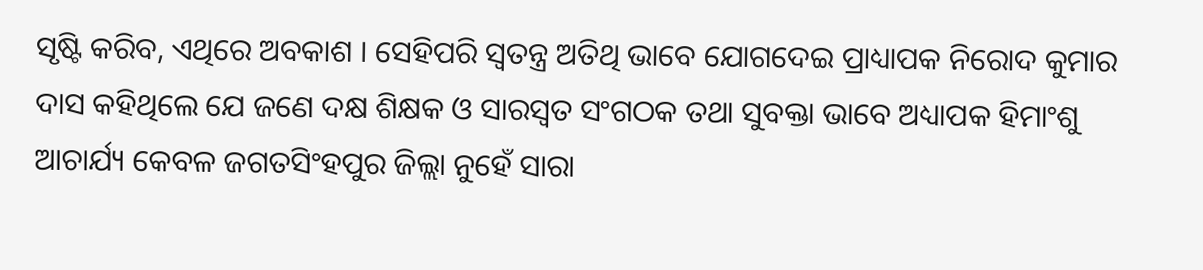ସୃଷ୍ଟି କରିବ, ଏଥିରେ ଅବକାଶ । ସେହିପରି ସ୍ୱତନ୍ତ୍ର ଅତିଥି ଭାବେ ଯୋଗଦେଇ ପ୍ରାଧ୍ୟାପକ ନିରୋଦ କୁମାର ଦାସ କହିଥିଲେ ଯେ ଜଣେ ଦକ୍ଷ ଶିକ୍ଷକ ଓ ସାରସ୍ୱତ ସଂଗଠକ ତଥା ସୁବକ୍ତା ଭାବେ ଅଧ୍ୟାପକ ହିମାଂଶୁ ଆଚାର୍ଯ୍ୟ କେବଳ ଜଗତସିଂହପୁର ଜିଲ୍ଲା ନୁହେଁ ସାରା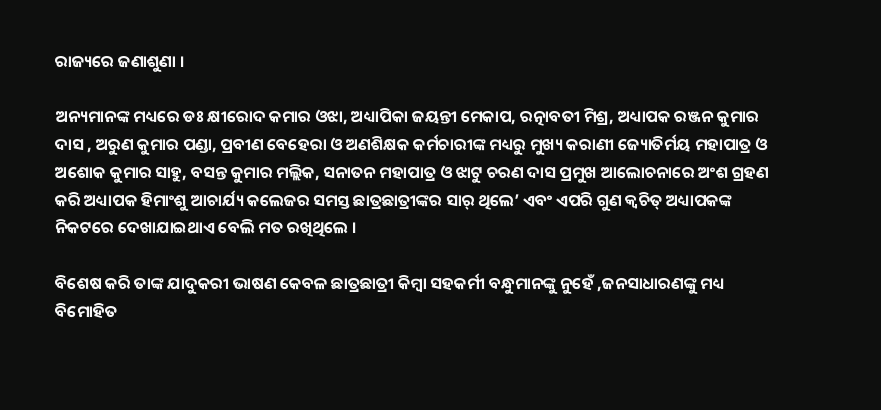ରାଜ୍ୟରେ ଜଣାଶୁଣା ।

ଅନ୍ୟମାନଙ୍କ ମଧ୍ୟରେ ଡଃ କ୍ଷୀରୋଦ କମାର ଓଝା, ଅଧ୍ୟାପିକା ଜୟନ୍ତୀ ମେକାପ, ରତ୍ନାବତୀ ମିଶ୍ର, ଅଧ୍ୟାପକ ରଞ୍ଜନ କୁମାର ଦାସ , ଅରୁଣ କୁମାର ପଣ୍ଡା, ପ୍ରବୀଣ ବେହେରା ଓ ଅଣଶିକ୍ଷକ କର୍ମଚାରୀଙ୍କ ମଧ୍ୟରୁ ମୁଖ୍ୟ କରାଣୀ ଜ୍ୟୋତିର୍ମୟ ମହାପାତ୍ର ଓ ଅଶୋକ କୁମାର ସାହୁ, ବସନ୍ତ କୁମାର ମଲ୍ଲିକ, ସନାତନ ମହାପାତ୍ର ଓ ଝାଟୁ ଚରଣ ଦାସ ପ୍ରମୁଖ ଆଲୋଚନାରେ ଅଂଶ ଗ୍ରହଣ କରି ଅଧ୍ୟାପକ ହିମାଂଶୁ ଆଚାର୍ଯ୍ୟ କଲେଜର ସମସ୍ତ ଛାତ୍ରଛାତ୍ରୀଙ୍କର ସାର୍ ଥିଲେ’ ଏବଂ ଏପରି ଗୁଣ କ୍ୱଚିତ୍ ଅଧ୍ୟାପକଙ୍କ ନିକଟରେ ଦେଖାଯାଇଥାଏ ବେଲି ମତ ରଖିଥିଲେ ।

ବିଶେଷ କରି ତାଙ୍କ ଯାଦୁକରୀ ଭାଷଣ କେବଳ ଛାତ୍ରଛାତ୍ରୀ କିମ୍ବା ସହକର୍ମୀ ବନ୍ଧୁମାନଙ୍କୁ ନୁହେଁ ,ଜନସାଧାରଣଙ୍କୁ ମଧ୍ୟ ବିମୋହିତ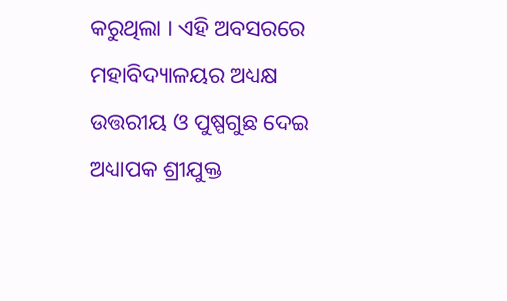କରୁଥିଲା । ଏହି ଅବସରରେ ମହାବିଦ୍ୟାଳୟର ଅଧ୍ୟକ୍ଷ ଉତ୍ତରୀୟ ଓ ପୁଷ୍ପଗୁଛ ଦେଇ ଅଧ୍ୟାପକ ଶ୍ରୀଯୁକ୍ତ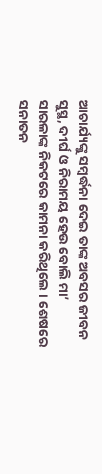ଆଚାର୍ଯ୍ୟଙ୍କୁ ସମ୍ବର୍ଦ୍ଧନା ଦେଇ ତାଙ୍କ ଅବସର ଜୀବନ ସୁସ୍ଥ, ଦୀର୍ଘ ଓ ନିରାମୟ ହେଉ ବୋଲି ମା’ ସାରଳାଙ୍କ ନିକଟରେ କାମନା କରିଥିଲେ । ଶେଷରେ ସନାତନ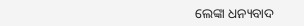ଲେଙ୍କା ଧନ୍ୟବାଦ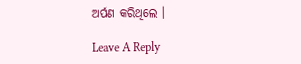ଅର୍ପଣ କରିଥିଲେ ।

Leave A Reply